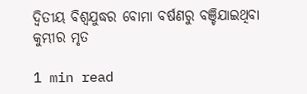ଦ୍ୱିତୀୟ ବିଶ୍ୱଯୁଦ୍ଧର ବୋମା ବର୍ଷଣରୁ ବଞ୍ଚିଯାଇଥିବା କୁମ୍ଭୀର ମୃତ

1 min read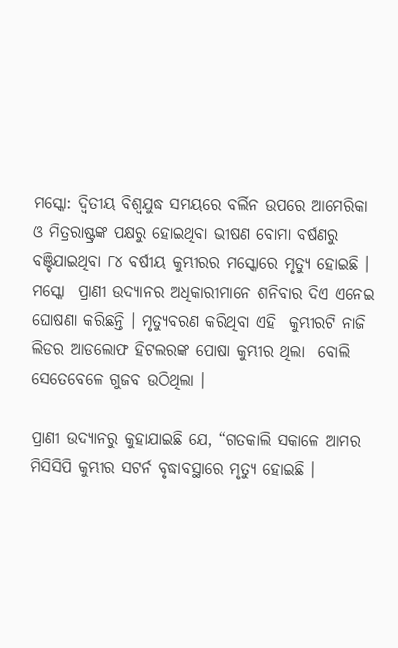ମସ୍କୋ: ଦ୍ୱିତୀୟ ବିଶ୍ୱଯୁଦ୍ଧ ସମୟରେ ବର୍ଲିନ ଉପରେ ଆମେରିକା ଓ ମିତ୍ରରାଷ୍ଟ୍ରଙ୍କ ପକ୍ଷରୁ ହୋଇଥିବା ଭୀଷଣ ବୋମା ବର୍ଷଣରୁ  ବଞ୍ଚିଯାଇଥିବା ୮୪ ବର୍ଷୀୟ କୁମ୍ଭୀରର ମସ୍କୋରେ ମୃତ୍ୟୁ ହୋଇଛି । ମସ୍କୋ  ପ୍ରାଣୀ ଉଦ୍ୟାନର ଅଧିକାରୀମାନେ ଶନିବାର ଦିଏ ଏନେଇ ଘୋଷଣା କରିଛନ୍ତି । ମୃତ୍ୟୁବରଣ କରିଥିବା ଏହି  କୁମ୍ଭୀରଟି ନାଜି ଲିଡର ଆଡଲୋଫ ହିଟଲରଙ୍କ ପୋଷା କୁମ୍ଭୀର ଥିଲା  ବୋଲି ସେତେବେଳେ ଗୁଜବ ଉଠିଥିଲା ।

ପ୍ରାଣୀ ଉଦ୍ୟାନରୁ କୁହାଯାଇଛି ଯେ, “ଗତକାଲି ସକାଳେ ଆମର ମିସିସିପି କୁମ୍ଭୀର ସଟର୍ନ ବୃଦ୍ଧାବସ୍ଥାରେ ମୃତ୍ୟୁ ହୋଇଛି ।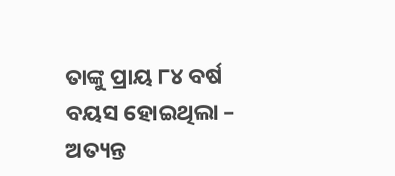ତାଙ୍କୁ ପ୍ରାୟ ୮୪ ବର୍ଷ ବୟସ ହୋଇଥିଲା – ଅତ୍ୟନ୍ତ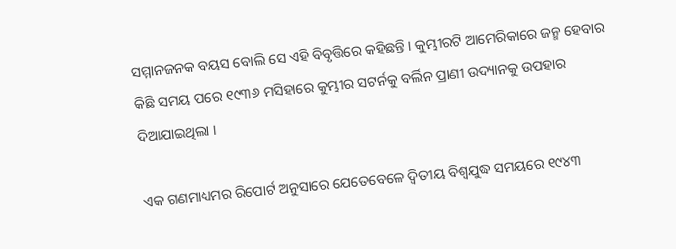ସମ୍ମାନଜନକ ବୟସ ବୋଲି ସେ ଏହି ବିବୃତ୍ତିରେ କହିଛନ୍ତି । କୁମ୍ଭୀରଟି ଆମେରିକାରେ ଜନ୍ମ ହେବାର କିଛି ସମୟ ପରେ ୧୯୩୬ ମସିହାରେ କୁମ୍ଭୀର ସଟର୍ନକୁ ବର୍ଲିନ ପ୍ରାଣୀ ଉଦ୍ୟାନକୁ ଉପହାର ଦିଆଯାଇଥିଲା ।

ଏକ ଗଣମାଧ୍ୟମର ରିପୋର୍ଟ ଅନୁସାରେ ଯେତେବେଳେ ଦ୍ୱିତୀୟ ବିଶ୍ୱଯୁଦ୍ଧ ସମୟରେ ୧୯୪୩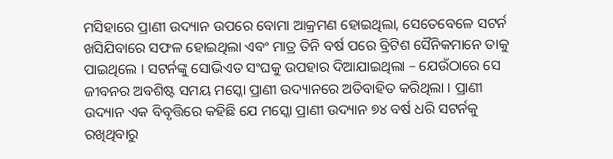ମସିହାରେ ପ୍ରାଣୀ ଉଦ୍ୟାନ ଉପରେ ବୋମା ଆକ୍ରମଣ ହୋଇଥିଲା, ସେତେବେଳେ ସଟର୍ନ ଖସିଯିବାରେ ସଫଳ ହୋଇଥିଲା ଏବଂ ମାତ୍ର ତିନି ବର୍ଷ ପରେ ବ୍ରିଟିଶ ସୈନିକମାନେ ତାକୁ ପାଇଥିଲେ । ସଟର୍ନଙ୍କୁ ସୋଭିଏତ ସଂଘକୁ ଉପହାର ଦିଆଯାଇଥିଲା – ଯେଉଁଠାରେ ସେ ଜୀବନର ଅବଶିଷ୍ଟ ସମୟ ମସ୍କୋ ପ୍ରାଣୀ ଉଦ୍ୟାନରେ ଅତିବାହିତ କରିଥିଲା । ପ୍ରାଣୀ ଉଦ୍ୟାନ ଏକ ବିବୃତ୍ତିରେ କହିଛି ଯେ ମସ୍କୋ ପ୍ରାଣୀ ଉଦ୍ୟାନ ୭୪ ବର୍ଷ ଧରି ସଟର୍ନକୁ ରଖିଥିବାରୁ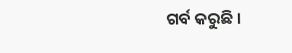ଗର୍ବ କରୁଛି ।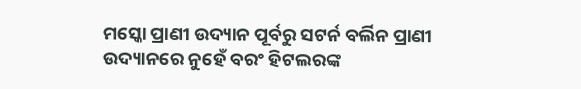ମସ୍କୋ ପ୍ରାଣୀ ଉଦ୍ୟାନ ପୂର୍ବରୁ ସଟର୍ନ ବର୍ଲିନ ପ୍ରାଣୀ ଉଦ୍ୟାନରେ ନୁହେଁ ବରଂ ହିଟଲରଙ୍କ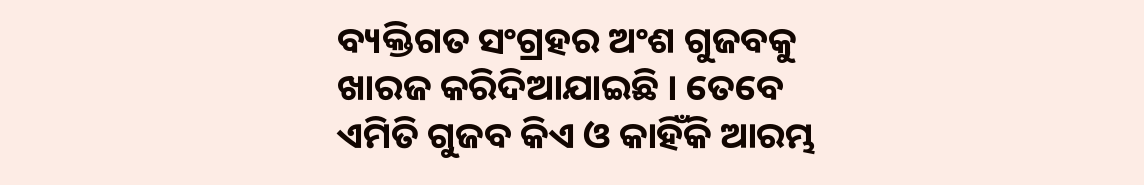ବ୍ୟକ୍ତିଗତ ସଂଗ୍ରହର ଅଂଶ ଗୁଜବକୁ ଖାରଜ କରିଦିଆଯାଇଛି । ତେବେ ଏମିତି ଗୁଜବ କିଏ ଓ କାହିଁକି ଆରମ୍ଭ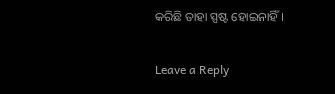କରିଛି ତାହା ସ୍ପଷ୍ଟ ହୋଇନାହିଁ।

Leave a Reply